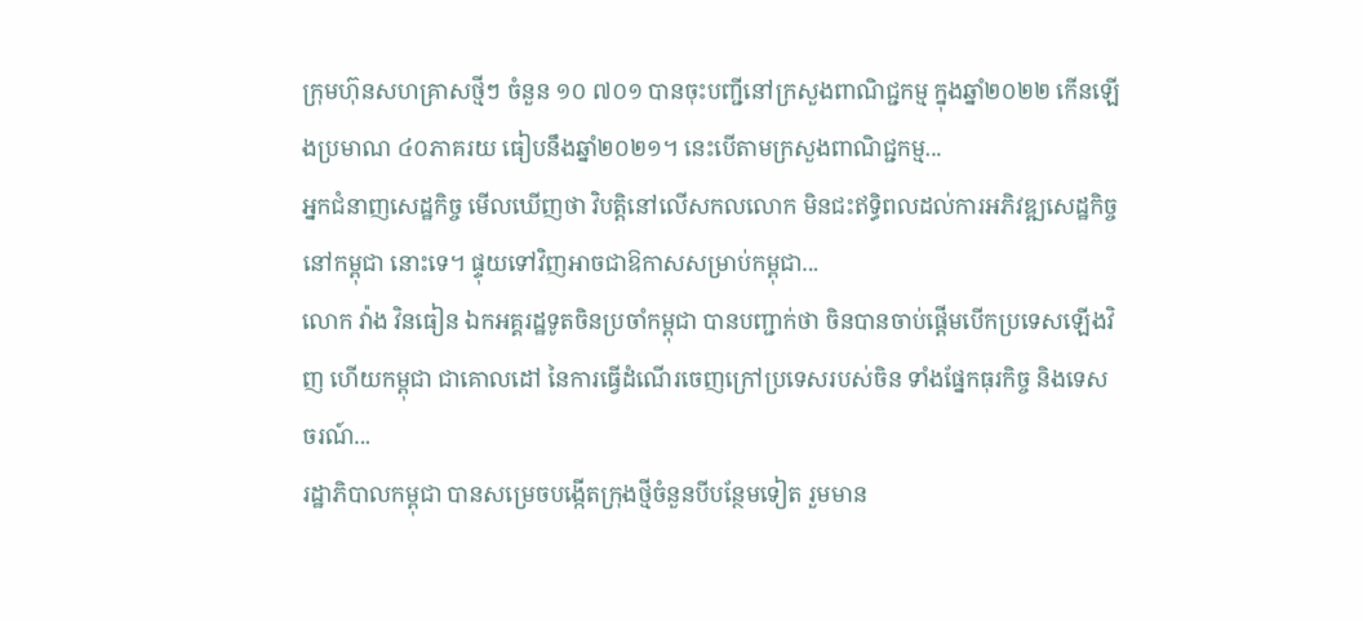ក្រុមហ៊ុនសហគ្រាសថ្មីៗ ចំនួន ១០ ៧០១ បានចុះបញ្ជីនៅក្រសួងពាណិជ្ជកម្ម ក្នុងឆ្នាំ២០២២ កើនឡើងប្រមាណ ៤០ភាគរយ ធៀបនឹងឆ្នាំ២០២១។ នេះបើតាមក្រសួងពាណិជ្ជកម្ម...
អ្នកជំនាញសេដ្ឋកិច្ច មើលឃើញថា វិបត្តិនៅលើសកលលោក មិនជះឥទ្ធិពលដល់ការអភិវឌ្ឍសេដ្ឋកិច្ចនៅកម្ពុជា នោះទេ។ ផ្ទុយទៅវិញអាចជាឱកាសសម្រាប់កម្ពុជា...
លោក វ៉ាង វិនធៀន ឯកអគ្គរដ្ឋទូតចិនប្រចាំកម្ពុជា បានបញ្ជាក់ថា ចិនបានចាប់ផ្តើមបើកប្រទេសឡើងវិញ ហើយកម្ពុជា ជាគោលដៅ នៃការធ្វើដំណើរចេញក្រៅប្រទេសរបស់ចិន ទាំងផ្នែកធុរកិច្ច និងទេសចរណ៍...
រដ្ឋាភិបាលកម្ពុជា បានសម្រេចបង្កើតក្រុងថ្មីចំនួនបីបន្ថែមទៀត រួមមាន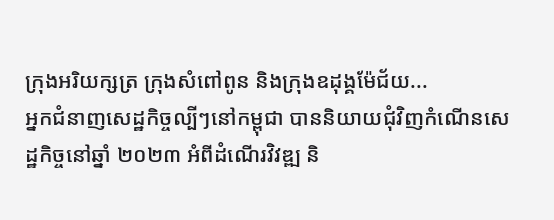ក្រុងអរិយក្សត្រ ក្រុងសំពៅពូន និងក្រុងឧដុង្គម៉ែជ័យ...
អ្នកជំនាញសេដ្ឋកិច្ចល្បីៗនៅកម្ពុជា បាននិយាយជុំវិញកំណើនសេដ្ឋកិច្ចនៅឆ្នាំ ២០២៣ អំពីដំណើរវិវឌ្ឍ និ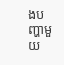ងបញ្ហាមួយ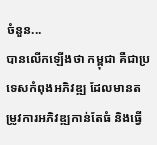ចំនួន...
បានលើកឡើងថា កម្ពុជា គឺជាប្រទេសកំពុងអភិវឌ្ឍ ដែលមានតម្រូវការអភិវឌ្ឍកាន់តែធំ និងធ្វើ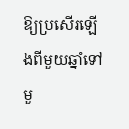ឱ្យប្រសើរឡើងពីមួយឆ្នាំទៅមួ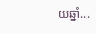យឆ្នាំ...